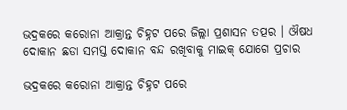ଭଦ୍ରକରେ କରୋନା ଆକ୍ରାନ୍ତ ଚିହ୍ନଟ ପରେ ଜିଲ୍ଲା ପ୍ରଶାସନ ତତ୍ପର । ଔଷଧ ଦୋକାନ ଛଡା ସମସ୍ତ ଦୋକାନ ବନ୍ଦ ରଖିବାକୁ ମାଇକ୍ ଯୋଗେ ପ୍ରଚାର

ଭଦ୍ରକରେ କରୋନା ଆକ୍ରାନ୍ତ ଚିହ୍ନଟ ପରେ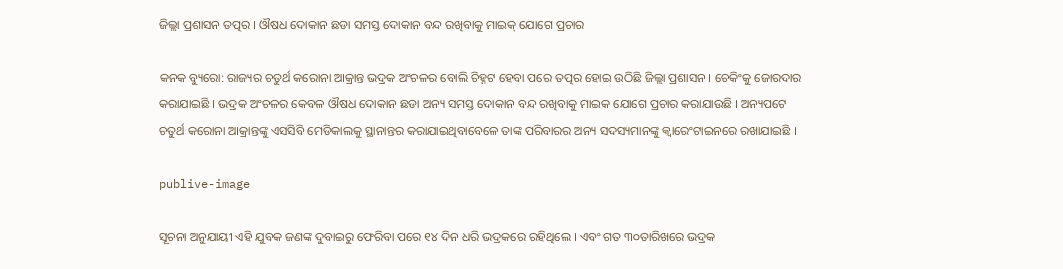ଜିଲ୍ଲା ପ୍ରଶାସନ ତତ୍ପର । ଔଷଧ ଦୋକାନ ଛଡା ସମସ୍ତ ଦୋକାନ ବନ୍ଦ ରଖିବାକୁ ମାଇକ୍ ଯୋଗେ ପ୍ରଚାର

କନକ ବ୍ୟୁରୋ: ରାଜ୍ୟର ଚତୁର୍ଥ କରୋନା ଆକ୍ରାନ୍ତ ଭଦ୍ରକ ଅଂଚଳର ବୋଲି ଚିହ୍ନଟ ହେବା ପରେ ତତ୍ପର ହୋଇ ଉଠିଛି ଜିଲ୍ଲା ପ୍ରଶାସନ । ଚେକିଂକୁ ଜୋରଦାର କରାଯାଇଛି । ଭଦ୍ରକ ଅଂଚଳର କେବଳ ଔଷଧ ଦୋକାନ ଛଡା ଅନ୍ୟ ସମସ୍ତ ଦୋକାନ ବନ୍ଦ ରଖିବାକୁ ମାଇକ ଯୋଗେ ପ୍ରଚାର କରାଯାଉଛି । ଅନ୍ୟପଟେ ଚତୁର୍ଥ କରୋନା ଆକ୍ରାନ୍ତଙ୍କୁ ଏସସିବି ମେଡିକାଲକୁ ସ୍ଥାନାନ୍ତର କରାଯାଇଥିବାବେଳେ ତାଙ୍କ ପରିବାରର ଅନ୍ୟ ସଦସ୍ୟମାନଙ୍କୁ କ୍ୱାରେଂଟାଇନରେ ରଖାଯାଇଛି ।

publive-image

ସୂଚନା ଅନୁଯାୟୀ ଏହି ଯୁବକ ଜଣଙ୍କ ଦୁବାଇରୁ ଫେରିବା ପରେ ୧୪ ଦିନ ଧରି ଭଦ୍ରକରେ ରହିଥିଲେ । ଏବଂ ଗତ ୩୦ତାରିଖରେ ଭଦ୍ରକ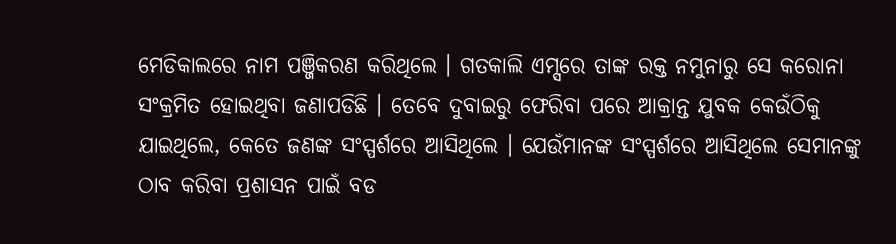ମେଡିକାଲରେ ନାମ ପଞ୍ଜିକରଣ କରିଥିଲେ । ଗତକାଲି ଏମ୍ସରେ ତାଙ୍କ ରକ୍ତ ନମୁନାରୁ ସେ କରୋନା ସଂକ୍ରମିତ ହୋଇଥିବା ଜଣାପଡିଛି । ତେବେ ଦୁବାଇରୁ ଫେରିବା ପରେ ଆକ୍ରାନ୍ତ ଯୁବକ କେଉଁଠିକୁ ଯାଇଥିଲେ, କେତେ ଜଣଙ୍କ ସଂସ୍ପର୍ଶରେ ଆସିଥିଲେ । ଯେଉଁମାନଙ୍କ ସଂସ୍ପର୍ଶରେ ଆସିଥିଲେ ସେମାନଙ୍କୁ ଠାବ କରିବା ପ୍ରଶାସନ ପାଇଁ ବଡ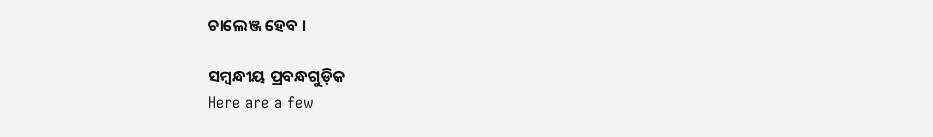ଚାଲେଞ୍ଜ ହେବ ।

ସମ୍ବନ୍ଧୀୟ ପ୍ରବନ୍ଧଗୁଡ଼ିକ
Here are a few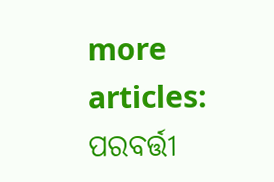more articles:
ପରବର୍ତ୍ତୀ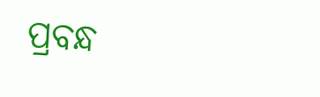ପ୍ରବନ୍ଧ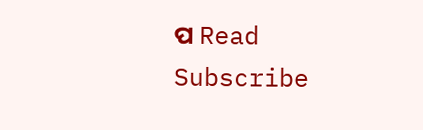ପ Read
Subscribe